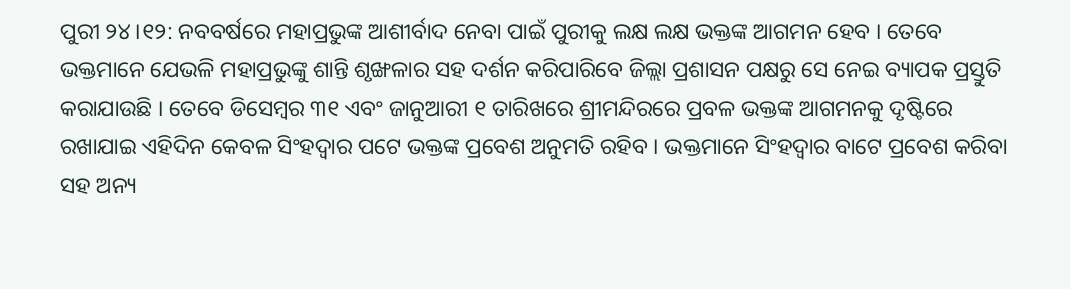ପୁରୀ ୨୪।୧୨: ନବବର୍ଷରେ ମହାପ୍ରଭୁଙ୍କ ଆଶୀର୍ବାଦ ନେବା ପାଇଁ ପୁରୀକୁ ଲକ୍ଷ ଲକ୍ଷ ଭକ୍ତଙ୍କ ଆଗମନ ହେବ । ତେବେ ଭକ୍ତମାନେ ଯେଭଳି ମହାପ୍ରଭୁଙ୍କୁ ଶାନ୍ତି ଶୃଙ୍ଖଳାର ସହ ଦର୍ଶନ କରିପାରିବେ ଜିଲ୍ଲା ପ୍ରଶାସନ ପକ୍ଷରୁ ସେ ନେଇ ବ୍ୟାପକ ପ୍ରସ୍ତୁତି କରାଯାଉଛି । ତେବେ ଡିସେମ୍ବର ୩୧ ଏବଂ ଜାନୁଆରୀ ୧ ତାରିଖରେ ଶ୍ରୀମନ୍ଦିରରେ ପ୍ରବଳ ଭକ୍ତଙ୍କ ଆଗମନକୁ ଦୃଷ୍ଟିରେ ରଖାଯାଇ ଏହିଦିନ କେବଳ ସିଂହଦ୍ଵାର ପଟେ ଭକ୍ତଙ୍କ ପ୍ରବେଶ ଅନୁମତି ରହିବ । ଭକ୍ତମାନେ ସିଂହଦ୍ବାର ବାଟେ ପ୍ରବେଶ କରିବା ସହ ଅନ୍ୟ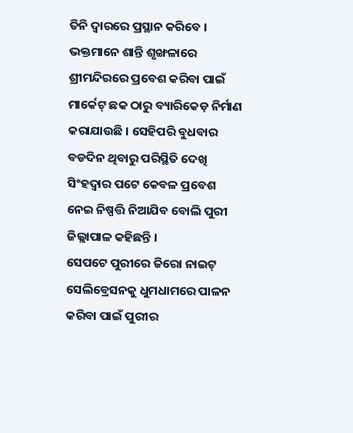ତିନି ଦ୍ବାରରେ ପ୍ରସ୍ଥାନ କରିବେ । ଭକ୍ତମାନେ ଶାନ୍ତି ଶୃଙ୍ଖଳାରେ ଶ୍ରୀମନ୍ଦିରରେ ପ୍ରବେଶ କରିବା ପାଇଁ ମାର୍କେଟ୍ ଛକ ଠାରୁ ବ୍ୟାରିକେଡ଼ ନିର୍ମାଣ କରାଯାଉଛି । ସେହିପରି ବୁଧବାର ବଡଦିନ ଥିବାରୁ ପରିସ୍ଥିତି ଦେଖି ସିଂହଦ୍ଵାର ପଟେ କେବଳ ପ୍ରବେଶ ନେଇ ନିଷ୍ପତ୍ତି ନିଆଯିବ ବୋଲି ପୁରୀ ଜିଲ୍ଲାପାଳ କହିଛନ୍ତି ।
ସେପଟେ ପୁରୀରେ ଜିରୋ ନାଇଟ୍ ସେଲିବ୍ରେସନକୁ ଧୁମଧାମରେ ପାଳନ କରିବା ପାଇଁ ପୁରୀର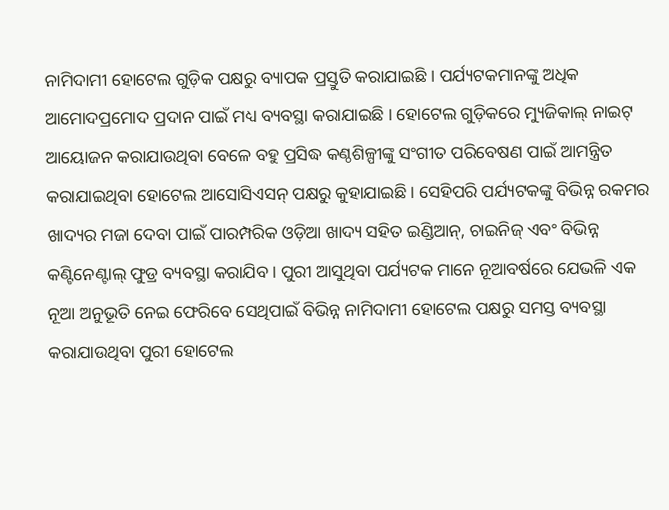ନାମିଦାମୀ ହୋଟେଲ ଗୁଡ଼ିକ ପକ୍ଷରୁ ବ୍ୟାପକ ପ୍ରସ୍ତୁତି କରାଯାଇଛି । ପର୍ଯ୍ୟଟକମାନଙ୍କୁ ଅଧିକ ଆମୋଦପ୍ରମୋଦ ପ୍ରଦାନ ପାଇଁ ମଧ୍ୟ ବ୍ୟବସ୍ଥା କରାଯାଇଛି । ହୋଟେଲ ଗୁଡ଼ିକରେ ମ୍ୟୁଜିକାଲ୍ ନାଇଟ୍ ଆୟୋଜନ କରାଯାଉଥିବା ବେଳେ ବହୁ ପ୍ରସିଦ୍ଧ କଣ୍ଠଶିଳ୍ପୀଙ୍କୁ ସଂଗୀତ ପରିବେଷଣ ପାଇଁ ଆମନ୍ତ୍ରିତ କରାଯାଇଥିବା ହୋଟେଲ ଆସୋସିଏସନ୍ ପକ୍ଷରୁ କୁହାଯାଇଛି । ସେହିପରି ପର୍ଯ୍ୟଟକଙ୍କୁ ବିଭିନ୍ନ ରକମର ଖାଦ୍ୟର ମଜା ଦେବା ପାଇଁ ପାରମ୍ପରିକ ଓଡ଼ିଆ ଖାଦ୍ୟ ସହିତ ଇଣ୍ଡିଆନ୍, ଚାଇନିଜ୍ ଏବଂ ବିଭିନ୍ନ କଣ୍ଟିନେଣ୍ଟାଲ୍ ଫୁଡ୍ର ବ୍ୟବସ୍ଥା କରାଯିବ । ପୁରୀ ଆସୁଥିବା ପର୍ଯ୍ୟଟକ ମାନେ ନୂଆବର୍ଷରେ ଯେଭଳି ଏକ ନୂଆ ଅନୁଭୂତି ନେଇ ଫେରିବେ ସେଥିପାଇଁ ବିଭିନ୍ନ ନାମିଦାମୀ ହୋଟେଲ ପକ୍ଷରୁ ସମସ୍ତ ବ୍ୟବସ୍ଥା କରାଯାଉଥିବା ପୁରୀ ହୋଟେଲ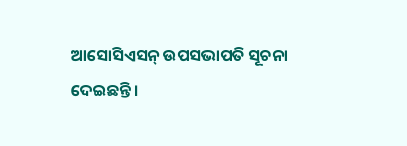ଆସୋସିଏସନ୍ ଉପସଭାପତି ସୂଚନା ଦେଇଛନ୍ତି ।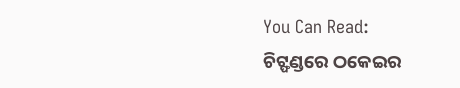You Can Read:
ଚିଟ୍ଫଣ୍ଡରେ ଠକେଇର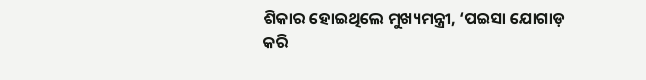ଶିକାର ହୋଇଥିଲେ ମୁଖ୍ୟମନ୍ତ୍ରୀ, ‘ପଇସା ଯୋଗାଡ଼ କରି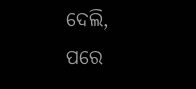ଦେଲି, ପରେ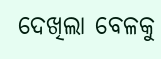ଦେଖିଲା ବେଳକୁ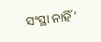ସଂସ୍ଥା ନାହିଁ’